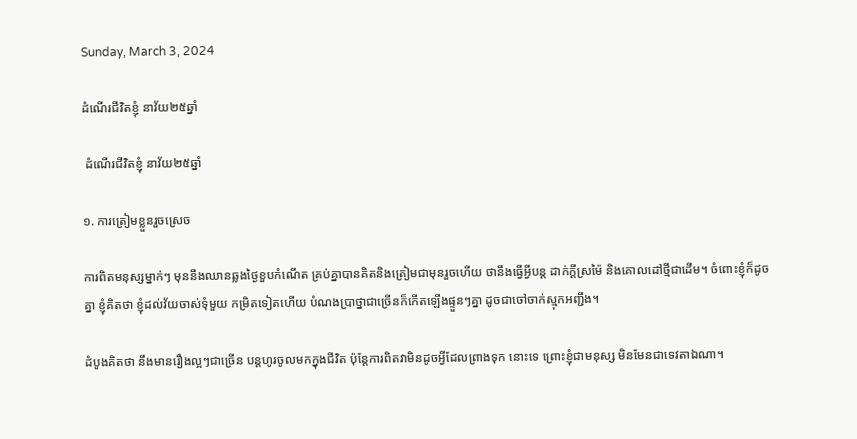Sunday, March 3, 2024

ដំណើរជីវិតខ្ញុំ នាវ័យ២៥ឆ្នាំ

 ដំណើរជីវិតខ្ញុំ នាវ័យ២៥ឆ្នាំ

១. ការត្រៀមខ្លួនរួចស្រេច

ការពិតមនុស្សម្នាក់ៗ មុននឹងឈានឆ្លងថ្ងៃខួបកំណើត គ្រប់គ្នាបានគិតនិងត្រៀមជាមុនរួចហើយ ថានឹងធ្វើអ្វីបន្ត ដាក់ក្តីស្រម៉ៃ និងគោលដៅថ្មីជាដើម។ ចំពោះខ្ញុំក៏ដូចគ្នា ខ្ញុំគិតថា ខ្ញុំដល់វ័យចាស់ទុំមួយ កម្រិតទៀតហើយ បំណងប្រាថ្នាជាច្រើនក៏កើតឡើងផ្ទួនៗគ្នា ដូចជាចៅចាក់ស្មុកអញ្ជឹង។

ដំបូងគិតថា នឹងមានរឿងល្អៗជាច្រើន បន្តហូរចូលមកក្នុងជីវិត ប៉ុន្តែការពិតវាមិនដូចអ្វីដែលព្រាងទុក នោះទេ ព្រោះខ្ញុំជាមនុស្ស មិនមែនជាទេវតាឯណា។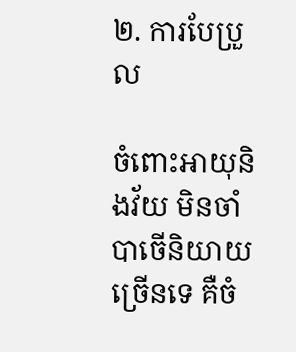២. ការបែប្រួល

ចំពោះអាយុនិងវ័យ មិនចាំបាចើនិយាយច្រើនទេ គឺចំ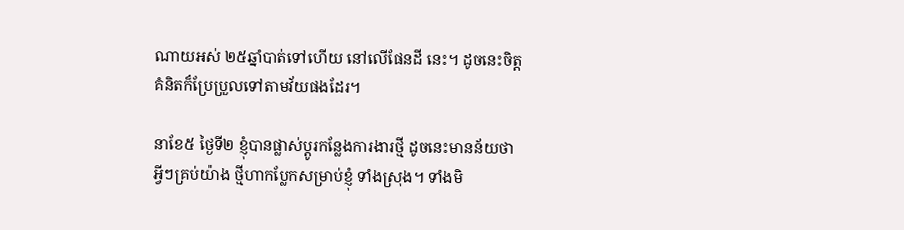ណាយអស់ ២៥ឆ្នាំបាត់ទៅហើយ នៅលើផែនដី នេះ។ ដូចនេះចិត្តគំនិតក៏ប្រែប្រួលទៅតាមវ័យផងដែរ។

នាខែ៥ ថ្ងៃទី២ ខ្ញុំបានផ្លាស់ប្តូរកន្លែងការងារថ្មី ដូចនេះមានន័យថាអ្វីៗគ្រប់យ៉ាង ថ្មីហាកប្លែកសម្រាប់ខ្ញុំ ទាំងស្រុង។ ទាំងមិ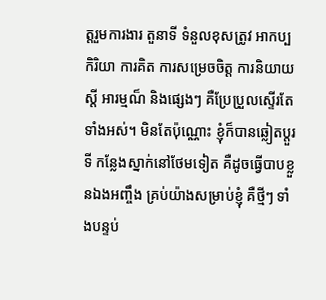ត្តរួមការងារ តួនាទី ទំនួលខុសត្រូវ អាកប្បកិរិយា ការគិត ការសម្រេចចិត្ត ការនិយាយស្តី អារម្មណ៏ និងផ្សេងៗ គឺប្រែប្រួលស្ទើរតែទាំងអស់។ មិនតែប៉ុណ្ណោះ ខ្ញុំក៏បានឆ្លៀតប្តួរទី កន្លែងស្នាក់នៅថែមទៀត គឺដូចធ្វើបាបខ្លួនឯងអញ្ចឹង គ្រប់យ៉ាងសម្រាប់ខ្ញុំ គឺថ្មីៗ ទាំងបន្ទប់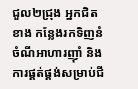ជួល២ជ្រុង អ្នកជិតខាង កន្លែងរកទិញនំចំណីអាហារញ៉ាំ និងការផ្គត់ផ្គង់សម្រាប់ជី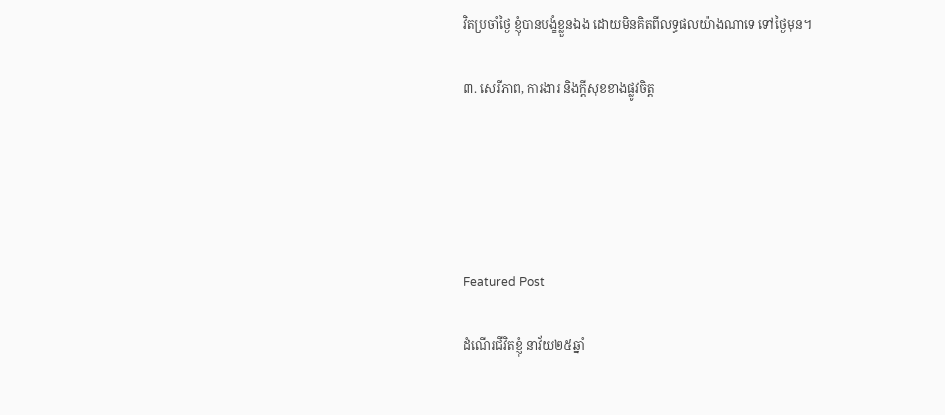វិតប្រចាំថ្ងៃ ខ្ញុំបានបង្ខំខ្លួនឯង ដោយមិនគិតពីលទ្ធផលយ៉ាងណាទេ ទៅថ្ងៃមុន។

៣. សេរីភាព, ការងារ និងក្តីសុខខាងផ្លូវចិត្ត





Featured Post

ដំណើរជីវិតខ្ញុំ នាវ័យ២៥ឆ្នាំ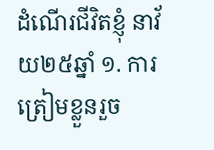ដំណើរជីវិតខ្ញុំ នាវ័យ២៥ឆ្នាំ ១. ការត្រៀមខ្លួនរួច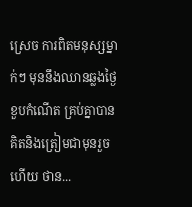ស្រេច ការពិតមនុស្សម្នាក់ៗ មុននឹងឈានឆ្លងថ្ងៃខួបកំណើត គ្រប់គ្នាបានគិតនិងត្រៀមជាមុនរួចហើយ ថាន...